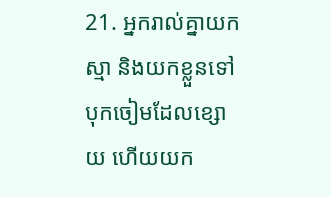21. អ្នករាល់គ្នាយកស្មា និងយកខ្លួនទៅបុកចៀមដែលខ្សោយ ហើយយក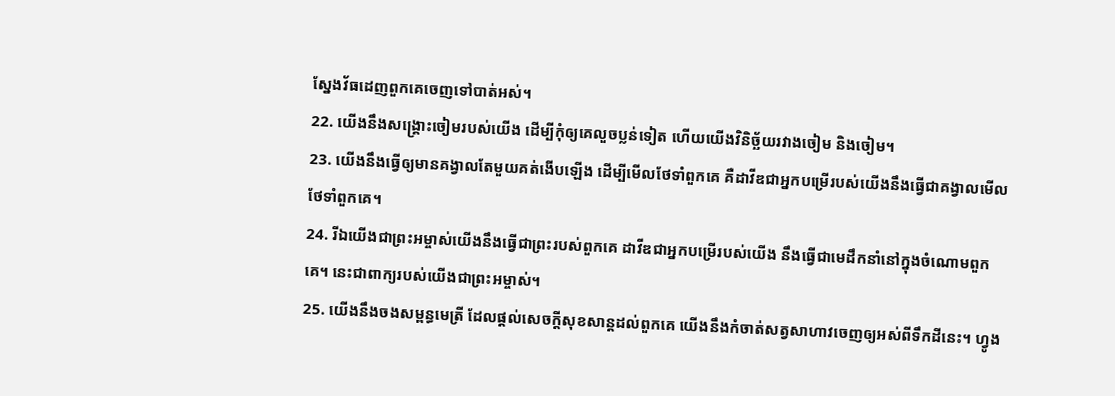ស្នែងវ័ធដេញពួកគេចេញទៅបាត់អស់។
22. យើងនឹងសង្គ្រោះចៀមរបស់យើង ដើម្បីកុំឲ្យគេលួចប្លន់ទៀត ហើយយើងវិនិច្ឆ័យរវាងចៀម និងចៀម។
23. យើងនឹងធ្វើឲ្យមានគង្វាលតែមួយគត់ងើបឡើង ដើម្បីមើលថែទាំពួកគេ គឺដាវីឌជាអ្នកបម្រើរបស់យើងនឹងធ្វើជាគង្វាលមើលថែទាំពួកគេ។
24. រីឯយើងជាព្រះអម្ចាស់យើងនឹងធ្វើជាព្រះរបស់ពួកគេ ដាវីឌជាអ្នកបម្រើរបស់យើង នឹងធ្វើជាមេដឹកនាំនៅក្នុងចំណោមពួកគេ។ នេះជាពាក្យរបស់យើងជាព្រះអម្ចាស់។
25. យើងនឹងចងសម្ពន្ធមេត្រី ដែលផ្ដល់សេចក្ដីសុខសាន្តដល់ពួកគេ យើងនឹងកំចាត់សត្វសាហាវចេញឲ្យអស់ពីទឹកដីនេះ។ ហ្វូង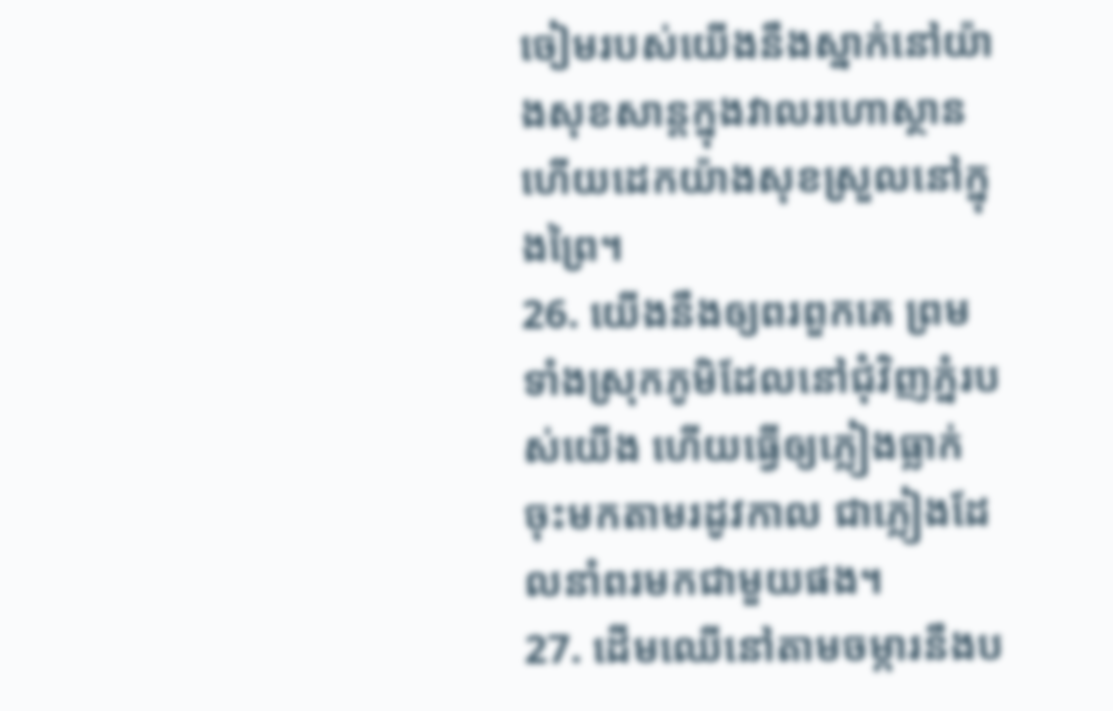ចៀមរបស់យើងនឹងស្នាក់នៅយ៉ាងសុខសាន្តក្នុងវាលរហោស្ថាន ហើយដេកយ៉ាងសុខស្រួលនៅក្នុងព្រៃ។
26. យើងនឹងឲ្យពរពួកគេ ព្រមទាំងស្រុកភូមិដែលនៅជុំវិញភ្នំរបស់យើង ហើយធ្វើឲ្យភ្លៀងធ្លាក់ចុះមកតាមរដូវកាល ជាភ្លៀងដែលនាំពរមកជាមួយផង។
27. ដើមឈើនៅតាមចម្ការនឹងប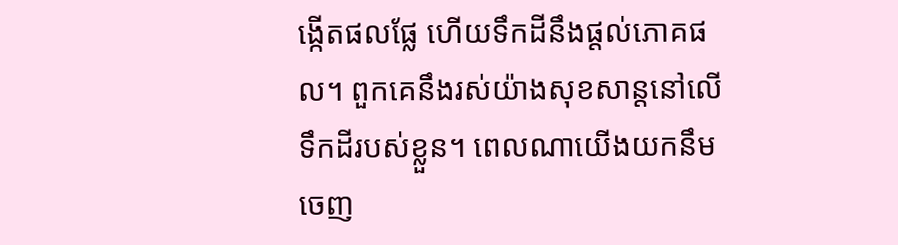ង្កើតផលផ្លែ ហើយទឹកដីនឹងផ្ដល់ភោគផល។ ពួកគេនឹងរស់យ៉ាងសុខសាន្តនៅលើទឹកដីរបស់ខ្លួន។ ពេលណាយើងយកនឹមចេញ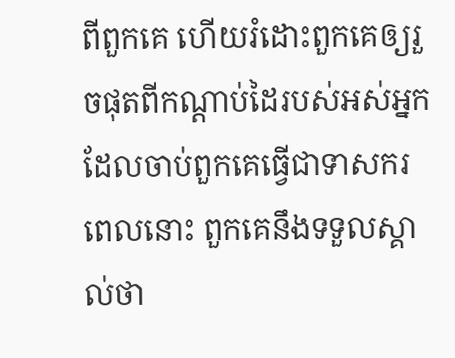ពីពួកគេ ហើយរំដោះពួកគេឲ្យរួចផុតពីកណ្ដាប់ដៃរបស់អស់អ្នកដែលចាប់ពួកគេធ្វើជាទាសករ ពេលនោះ ពួកគេនឹងទទួលស្គាល់ថា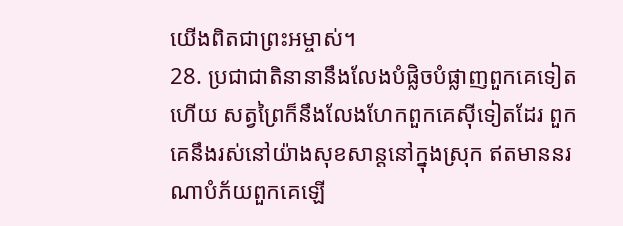យើងពិតជាព្រះអម្ចាស់។
28. ប្រជាជាតិនានានឹងលែងបំផ្លិចបំផ្លាញពួកគេទៀតហើយ សត្វព្រៃក៏នឹងលែងហែកពួកគេស៊ីទៀតដែរ ពួកគេនឹងរស់នៅយ៉ាងសុខសាន្តនៅក្នុងស្រុក ឥតមាននរណាបំភ័យពួកគេឡើ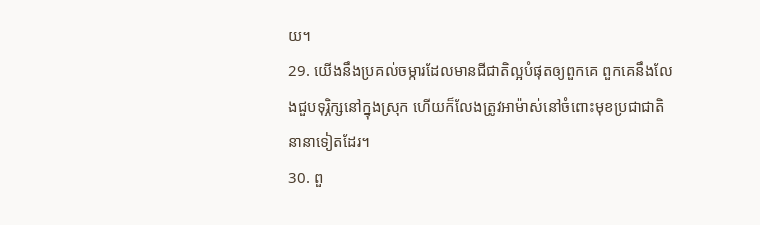យ។
29. យើងនឹងប្រគល់ចម្ការដែលមានជីជាតិល្អបំផុតឲ្យពួកគេ ពួកគេនឹងលែងជួបទុរ្ភិក្សនៅក្នុងស្រុក ហើយក៏លែងត្រូវអាម៉ាស់នៅចំពោះមុខប្រជាជាតិនានាទៀតដែរ។
30. ពួ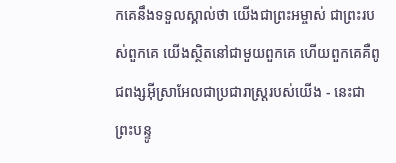កគេនឹងទទួលស្គាល់ថា យើងជាព្រះអម្ចាស់ ជាព្រះរបស់ពួកគេ យើងស្ថិតនៅជាមួយពួកគេ ហើយពួកគេគឺពូជពង្សអ៊ីស្រាអែលជាប្រជារាស្ត្ររបស់យើង - នេះជាព្រះបន្ទូ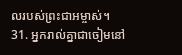លរបស់ព្រះជាអម្ចាស់។
31. អ្នករាល់គ្នាជាចៀមនៅ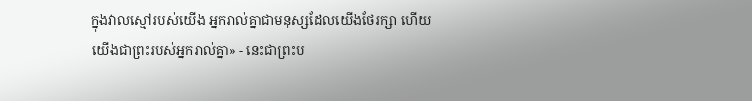ក្នុងវាលស្មៅរបស់យើង អ្នករាល់គ្នាជាមនុស្សដែលយើងថែរក្សា ហើយយើងជាព្រះរបស់អ្នករាល់គ្នា» - នេះជាព្រះប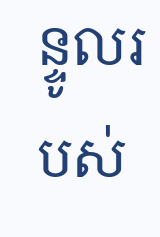ន្ទូលរបស់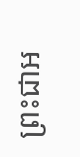ព្រះជាអ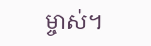ម្ចាស់។